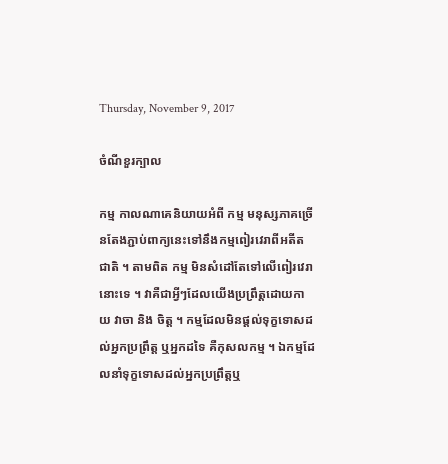Thursday, November 9, 2017

ចំណីខួរក្បាល

កម្ម កាលណាគេនិយាយអំពី កម្ម មនុស្សភាគច្រើនតែងភ្ជាប់ពាក្យនេះទៅនឹងកម្មពៀរវេរាពីអតីតជាតិ ។ តាមពិត កម្ម មិនសំដៅតែទៅលើពៀរវេរានោះទេ ។ វាគឺជាអ្វីៗដែលយើងប្រព្រឹត្តដោយកាយ វាចា និង ចិត្ត ។ កម្មដែលមិនផ្តល់ទុក្ខទោសដល់អ្នកប្រព្រឹត្ត ឬអ្នកដទៃ គឺកុសលកម្ម ។ ឯកម្មដែលនាំទុក្ខទោសដល់អ្នកប្រព្រឹត្តឬ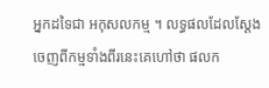អ្នកដទៃជា អកុសលកម្ម ។ លទ្ធផលដែលស្តែងចេញពីកម្មទាំងពីរនេះគេហៅថា ផលក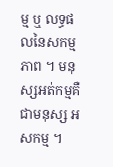ម្ម ឬ លទ្ធផលនៃសកម្មភាព ។ មនុស្សអត់កម្មគឺជាមនុស្ស អសកម្ម ។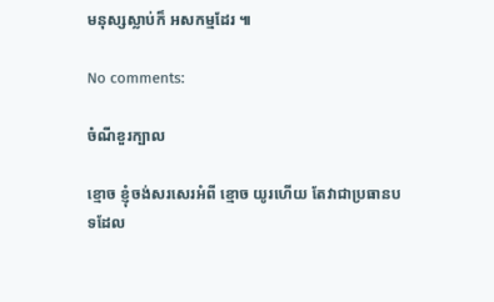មនុស្សស្លាប់ក៏ អសកម្មដែរ ៕

No comments:

ចំណីខួរក្បាល

ខ្មោច ខ្ញុំចង់សរសេរអំពី ខ្មោច យូរហើយ តែវាជាប្រធានបទដែល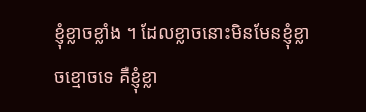ខ្ញុំខ្លាចខ្លាំង ។ ដែលខ្លាចនោះមិនមែនខ្ញុំខ្លាចខ្មោចទេ គឺខ្ញុំខ្លា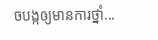ចបង្កឲ្យមានការថ្នាំ...